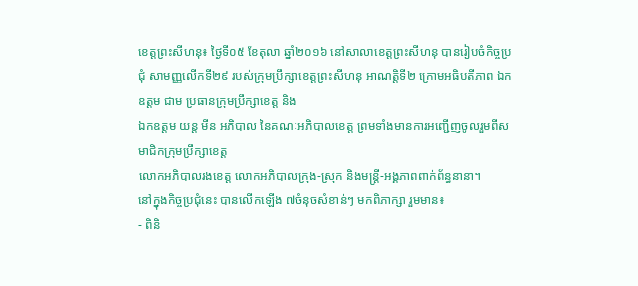ខេត្តព្រះសីហនុ៖ ថ្ងៃទី០៥ ខែតុលា ឆ្នាំ២០១៦ នៅសាលាខេត្តព្រះសីហនុ បានរៀបចំកិច្ចប្រជុំ សាមញ្ញលើកទី២៩ របស់ក្រុមប្រឹក្សាខេត្តព្រះសីហនុ អាណត្តិទី២ ក្រោមអធិបតីភាព ឯកឧត្តម ជាម ប្រធានក្រុមប្រឹក្សាខេត្ត និង
ឯកឧត្តម យន្ត មីន អភិបាល នៃគណៈអភិបាលខេត្ត ព្រមទាំងមានការអញ្ជើញចូលរួមពីសមាជិកក្រុមប្រឹក្សាខេត្ត
លោកអភិបាលរងខេត្ត លោកអភិបាលក្រុង-ស្រុក និងមន្រ្តី-អង្គភាពពាក់ព័ន្ធនានា។
នៅក្នុងកិច្ចប្រជុំនេះ បានលើកឡើង ៧ចំនុចសំខាន់ៗ មកពិភាក្សា រួមមាន៖
- ពិនិ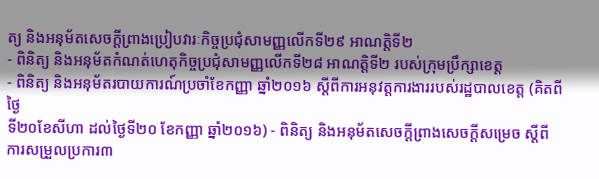ត្យ និងអនុម័តសេចក្តីព្រាងប្រៀបវារៈកិច្ចប្រជុំសាមញ្ញលើកទី២៩ អាណត្តិទី២
- ពិនិត្យ និងអនុម័តកំណត់ហេតុកិច្ចប្រជុំសាមញ្ញលើកទី២៨ អាណត្តិទី២ របស់ក្រុមប្រឹក្សាខេត្ត
- ពិនិត្យ និងអនុម័តរបាយការណ៍ប្រចាំខែកញ្ញា ឆ្នាំ២០១៦ ស្តីពីការអនុវត្តការងាររបស់រដ្ឋបាលខេត្ត (គិតពីថ្ងៃ
ទី២០ខែសីហា ដល់ថ្ងៃទី២០ ខែកញ្ញា ឆ្នាំ២០១៦) - ពិនិត្យ និងអនុម័តសេចក្តីព្រាងសេចក្តីសម្រេច ស្តីពីការសម្រួលប្រការ៣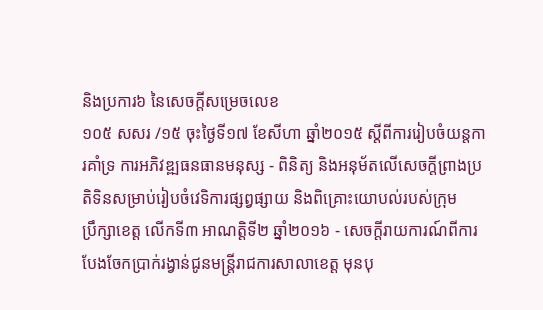និងប្រការ៦ នៃសេចក្តីសម្រេចលេខ
១០៥ សសរ /១៥ ចុះថ្ងៃទី១៧ ខែសីហា ឆ្នាំ២០១៥ ស្តីពីការរៀបចំយន្តការគាំទ្រ ការអភិវឌ្ឍធនធានមនុស្ស - ពិនិត្យ និងអនុម័តលើសេចក្តីព្រាងប្រតិទិនសម្រាប់រៀបចំវេទិការផ្សព្វផ្សាយ និងពិគ្រោះយោបល់របស់ក្រុម
ប្រឹក្សាខេត្ត លើកទី៣ អាណត្តិទី២ ឆ្នាំ២០១៦ - សេចក្តីរាយការណ៍ពីការបែងចែកប្រាក់រង្វាន់ជូនមន្រ្តីរាជការសាលាខេត្ត មុនបុ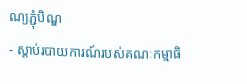ណ្យភ្ជុំបិណ្ឌ
- ស្តាប់របាយការណ៍របស់គណៈកម្មាធិ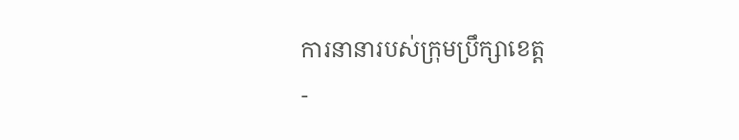ការនានារបស់ក្រុមប្រឹក្សាខេត្ត
-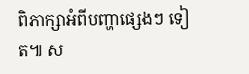ពិភាក្សាអំពីបញ្ហាផ្សេងៗ ទៀត៕ ស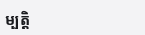ម្បត្តិ